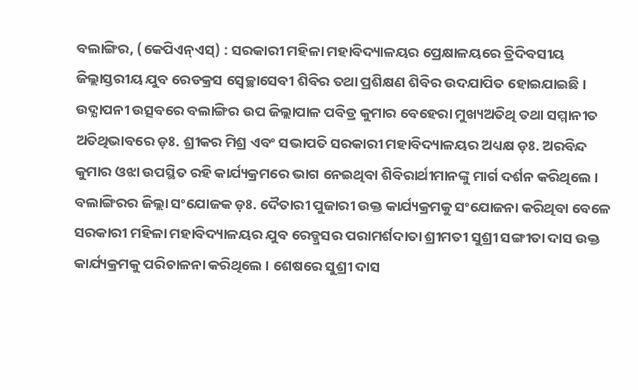ବଲାଙ୍ଗିର, (କେପିଏନ୍ଏସ୍) : ସରକାରୀ ମହିଳା ମହାବିଦ୍ୟାଳୟର ପ୍ରେକ୍ଷାଳୟରେ ତ୍ରିଦିବସୀୟ ଜିଲ୍ଲାସ୍ତରୀୟ ଯୁବ ରେଡକ୍ରସ ସ୍ଵେଚ୍ଛାସେବୀ ଶିବିର ତଥା ପ୍ରଶିକ୍ଷଣ ଶିବିର ଉଦଯାପିତ ହୋଇଯାଇଛି । ଉଦ୍ଯାପନୀ ଉତ୍ସବରେ ବଲାଙ୍ଗିର ଉପ ଜିଲ୍ଲାପାଳ ପବିତ୍ର କୁମାର ବେହେରା ମୁଖ୍ୟଅତିଥି ତଥା ସମ୍ମାନୀତ ଅତିଥିଭାବରେ ଡ଼ଃ. ଶ୍ରୀକର ମିଶ୍ର ଏବଂ ସଭାପତି ସରକାରୀ ମହାବିଦ୍ୟାଳୟର ଅଧ୍ୟକ୍ଷ ଡ଼ଃ. ଅରବିନ୍ଦ କୁମାର ଓଝା ଉପସ୍ଥିତ ରହି କାର୍ଯ୍ୟକ୍ରମରେ ଭାଗ ନେଇଥିବା ଶିବିରାର୍ଥୀମାନଙ୍କୁ ମାର୍ଗ ଦର୍ଶନ କରିଥିଲେ । ବଲାଙ୍ଗିରର ଜିଲ୍ଲା ସଂଯୋଜକ ଡ଼ଃ. ଦୈତାରୀ ପୁଜାରୀ ଉକ୍ତ କାର୍ଯ୍ୟକ୍ରମକୁ ସଂଯୋଜନା କରିଥିବା ବେଳେ ସରକାରୀ ମହିଳା ମହାବିଦ୍ୟାଳୟର ଯୁବ ରେଡ୍କ୍ରସର ପରାମର୍ଶଦାତା ଶ୍ରୀମତୀ ସୁଶ୍ରୀ ସଙ୍ଗୀତା ଦାସ ଉକ୍ତ କାର୍ଯ୍ୟକ୍ରମକୁ ପରିଚାଳନା କରିଥିଲେ । ଶେଷରେ ସୁଶ୍ରୀ ଦାସ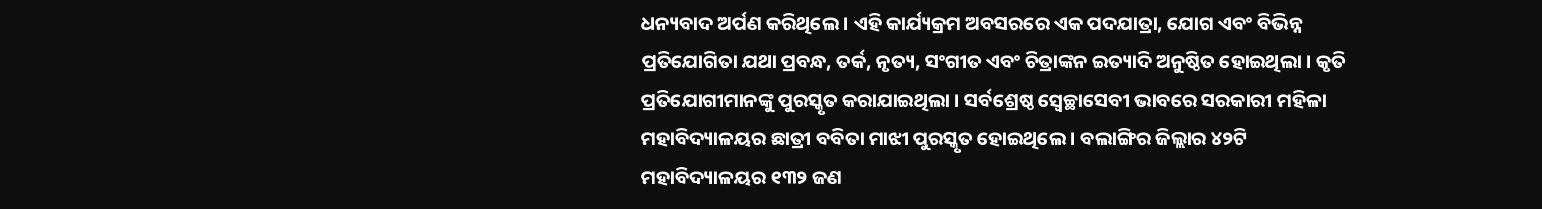ଧନ୍ୟବାଦ ଅର୍ପଣ କରିଥିଲେ । ଏହି କାର୍ଯ୍ୟକ୍ରମ ଅବସରରେ ଏକ ପଦଯାତ୍ରା, ଯୋଗ ଏବଂ ବିଭିନ୍ନ ପ୍ରତିଯୋଗିତା ଯଥା ପ୍ରବନ୍ଧ, ତର୍କ, ନୃତ୍ୟ, ସଂଗୀତ ଏବଂ ଚିତ୍ରାଙ୍କନ ଇତ୍ୟାଦି ଅନୁଷ୍ଠିତ ହୋଇଥିଲା । କୃତି ପ୍ରତିଯୋଗୀମାନଙ୍କୁ ପୁରସ୍କୃତ କରାଯାଇଥିଲା । ସର୍ବଶ୍ରେଷ୍ଠ ସ୍ୱେଚ୍ଛାସେବୀ ଭାବରେ ସରକାରୀ ମହିଳା ମହାବିଦ୍ୟାଳୟର ଛାତ୍ରୀ ବବିତା ମାଝୀ ପୁରସ୍କୃତ ହୋଇଥିଲେ । ବଲାଙ୍ଗିର ଜିଲ୍ଲାର ୪୨ଟି ମହାବିଦ୍ୟାଳୟର ୧୩୨ ଜଣ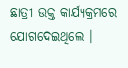ଛାତ୍ରୀ ଉକ୍ତ କାର୍ଯ୍ୟକ୍ରମରେ ଯୋଗଦେଇଥିଲେ ।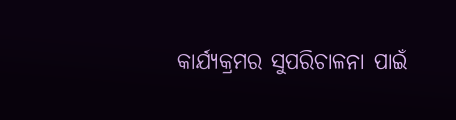କାର୍ଯ୍ୟକ୍ରମର ସୁପରିଚାଳନା ପାଇଁ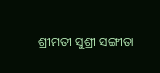ଶ୍ରୀମତୀ ସୁଶ୍ରୀ ସଙ୍ଗୀତା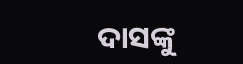ଦାସଙ୍କୁ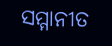ସମ୍ମାନୀତ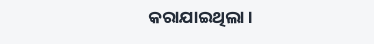କରାଯାଇଥିଲା ।